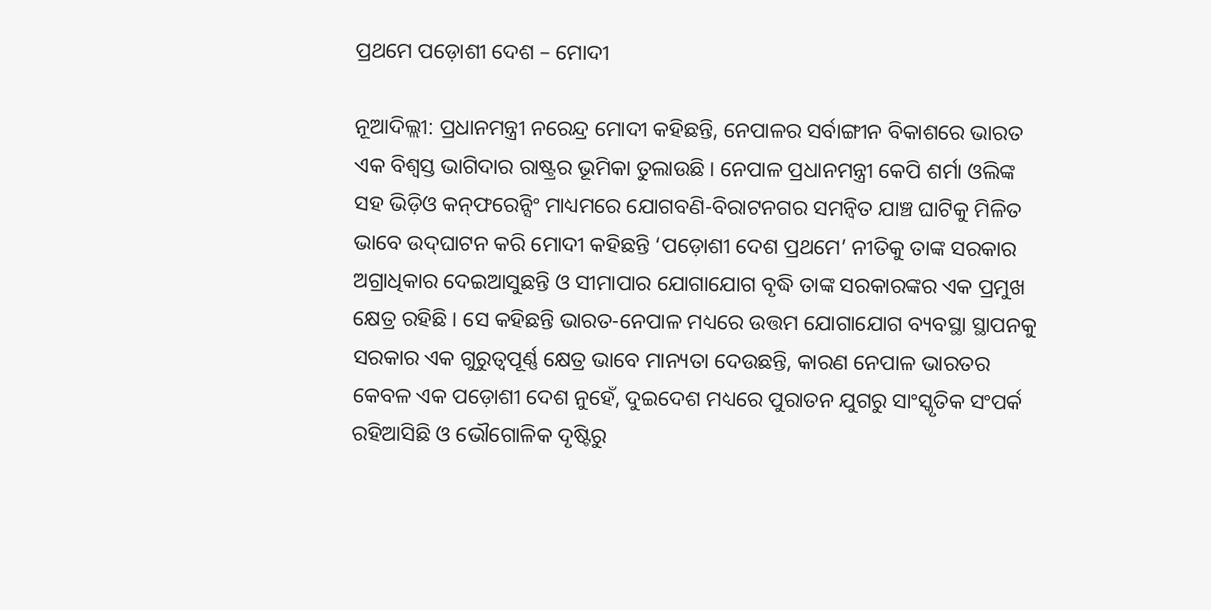ପ୍ରଥମେ ପଡ଼ୋଶୀ ଦେଶ – ମୋଦୀ

ନୂଆଦିଲ୍ଲୀ: ପ୍ରଧାନମନ୍ତ୍ରୀ ନରେନ୍ଦ୍ର ମୋଦୀ କହିଛନ୍ତି, ନେପାଳର ସର୍ବାଙ୍ଗୀନ ବିକାଶରେ ଭାରତ ଏକ ବିଶ୍ୱସ୍ତ ଭାଗିଦାର ରାଷ୍ଟ୍ରର ଭୂମିକା ତୁଲାଉଛି। ନେପାଳ ପ୍ରଧାନମନ୍ତ୍ରୀ କେପି ଶର୍ମା ଓଲିଙ୍କ ସହ ଭିଡ଼ିଓ କନ୍‍ଫରେନ୍ସିଂ ମାଧ୍ୟମରେ ଯୋଗବଣି-ବିରାଟନଗର ସମନ୍ୱିତ ଯାଞ୍ଚ ଘାଟିକୁ ମିଳିତ ଭାବେ ଉଦ୍‍ଘାଟନ କରି ମୋଦୀ କହିଛନ୍ତି ‘ପଡ଼ୋଶୀ ଦେଶ ପ୍ରଥମେ’ ନୀତିକୁ ତାଙ୍କ ସରକାର ଅଗ୍ରାଧିକାର ଦେଇଆସୁଛନ୍ତି ଓ ସୀମାପାର ଯୋଗାଯୋଗ ବୃଦ୍ଧି ତାଙ୍କ ସରକାରଙ୍କର ଏକ ପ୍ରମୁଖ କ୍ଷେତ୍ର ରହିଛି। ସେ କହିଛନ୍ତି ଭାରତ-ନେପାଳ ମଧ୍ୟରେ ଉତ୍ତମ ଯୋଗାଯୋଗ ବ୍ୟବସ୍ଥା ସ୍ଥାପନକୁ ସରକାର ଏକ ଗୁରୁତ୍ୱପୂର୍ଣ୍ଣ କ୍ଷେତ୍ର ଭାବେ ମାନ୍ୟତା ଦେଉଛନ୍ତି, କାରଣ ନେପାଳ ଭାରତର କେବଳ ଏକ ପଡ଼ୋଶୀ ଦେଶ ନୁହେଁ, ଦୁଇଦେଶ ମଧ୍ୟରେ ପୁରାତନ ଯୁଗରୁ ସାଂସ୍କୃତିକ ସଂପର୍କ ରହିଆସିଛି ଓ ଭୌଗୋଳିକ ଦୃଷ୍ଟିରୁ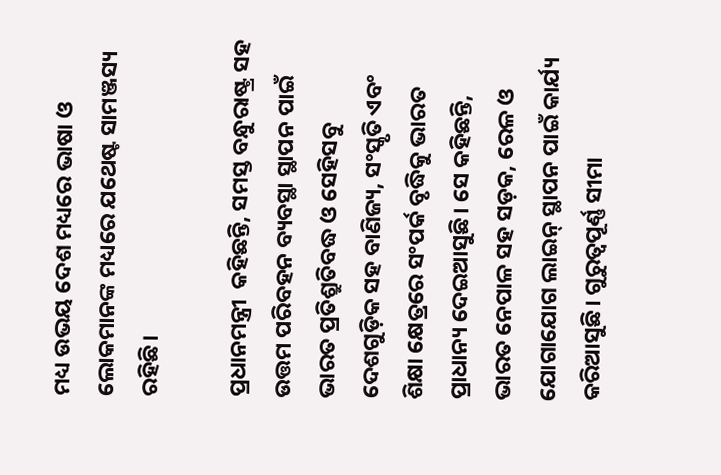ମଧ୍ୟ ଉଭୟ ଦେଶ ମଧ୍ୟରେ ଭାଷା ଓ ଲୋକମାନଙ୍କ ମଧ୍ୟରେ ଯଥେଷ୍ଟ ସାମଞ୍ଜସ୍ୟ ରହିଛି।

ପ୍ରଧାନମନ୍ତ୍ରୀ  କହିଛନ୍ତି, ସମସ୍ତ ବନ୍ଧୁରାଷ୍ଟ୍ର ସହ ଉତ୍ତମ ପରିବହନ ବ୍ୟବସ୍ଥା ସ୍ଥାପନ ପାଇଁ ଭାରତ ପ୍ରତିଶ୍ରୁତିବଦ୍ଧ ଓ ସେହିସବୁ ଦେଶଗୁଡ଼ିକ ସହ ବାଣିଜ୍ୟ, ସଂସ୍କୃତି ଏବଂ ଶିକ୍ଷା କ୍ଷେତ୍ରରେ ସଂପର୍କ ବୃଦ୍ଧିକୁ ଭାରତ ପ୍ରାଧାନ୍ୟ ଦେଇଆସୁଛି। ସେ କହିଛନ୍ତି, ଭାରତ ନେପାଳ ସହ ସଡ଼କ, ରେଳ ଓ ଯୋଗାଯୋଗ ଲାଇନ୍‍ ସ୍ଥାପନ ପାଇଁ କାର୍ଯ୍ୟ କରିଆସୁଛି। ଗୁରୁତ୍ୱପୂର୍ଣ୍ଣ ସୀମା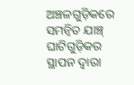ଅଞ୍ଚଳଗୁଡ଼ିକରେ ସମନ୍ୱିତ ଯାଞ୍ଚ୍‍ ଘାଟିଗୁଡ଼ିକର ସ୍ଥାପନ ଦ୍ୱାରା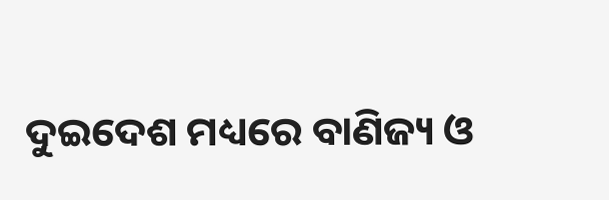ଦୁଇଦେଶ ମଧ୍ୟରେ ବାଣିଜ୍ୟ ଓ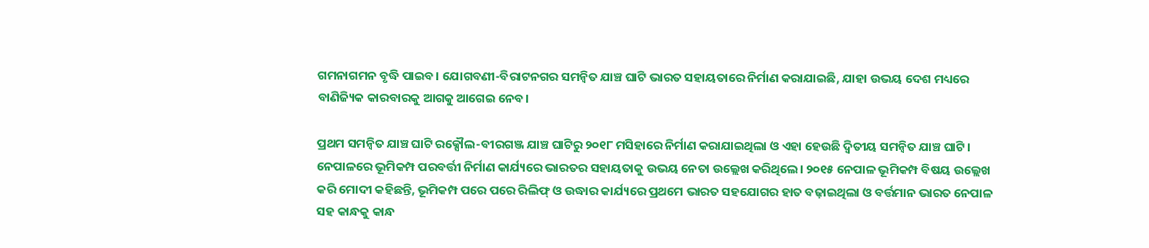ଗମନାଗମନ ବୃଦ୍ଧି ପାଇବ। ଯୋଗବଣୀ-ବିରାଟନଗର ସମନ୍ୱିତ ଯାଞ୍ଚ ଘାଟି ଭାରତ ସହାୟତାରେ ନିର୍ମାଣ କରାଯାଇଛି, ଯାହା ଉଭୟ ଦେଶ ମଧ୍ୟରେ ବାଣିଜ୍ୟିକ କାରବାରକୁ ଆଗକୁ ଆଗେଇ ନେବ।

ପ୍ରଥମ ସମନ୍ୱିତ ଯାଞ୍ଚ ଘାଟି ରକ୍ସୌଲ-ବୀରଗଞ୍ଜ ଯାଞ୍ଚ ଘାଟିରୁ ୨୦୧୮ ମସିହାରେ ନିର୍ମାଣ କରାଯାଇଥିଲା ଓ ଏହା ହେଉଛି ଦ୍ୱିତୀୟ ସମନ୍ୱିତ ଯାଞ୍ଚ ଘାଟି। ନେପାଳରେ ଭୂମିକମ୍ପ ପରବର୍ତ୍ତୀ ନିର୍ମାଣ କାର୍ଯ୍ୟରେ ଭାରତର ସହାୟତାକୁ ଉଭୟ ନେତା ଉଲ୍ଲେଖ କରିଥିଲେ। ୨୦୧୫ ନେପାଳ ଭୂମିକମ୍ପ ବିଷୟ ଉଲ୍ଲେଖ କରି ମୋଦୀ କହିଛନ୍ତି, ଭୂମିକମ୍ପ ପରେ ପରେ ରିଲିଫ୍‍ ଓ ଉଦ୍ଧାର କାର୍ଯ୍ୟରେ ପ୍ରଥମେ ଭାରତ ସହଯୋଗର ହାତ ବଢ଼ାଇଥିଲା ଓ ବର୍ତ୍ତମାନ ଭାରତ ନେପାଳ ସହ କାନ୍ଧକୁ କାନ୍ଧ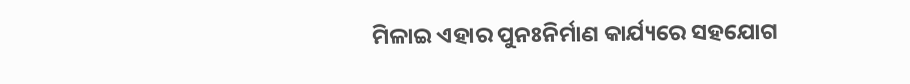ମିଳାଇ ଏହାର ପୁନଃନିର୍ମାଣ କାର୍ଯ୍ୟରେ ସହଯୋଗ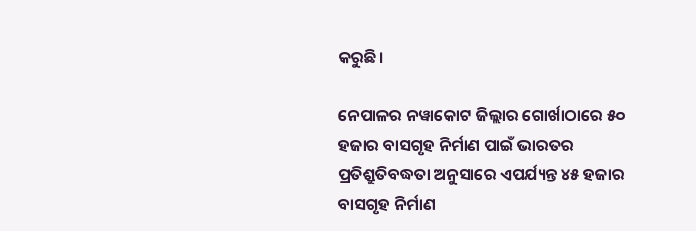କରୁଛି।

ନେପାଳର ନୱାକୋଟ ଜିଲ୍ଲାର ଗୋର୍ଖାଠାରେ ୫୦ ହଜାର ବାସଗୃହ ନିର୍ମାଣ ପାଇଁ ଭାରତର ପ୍ରତିଶ୍ରୁତିବଦ୍ଧତା ଅନୁସାରେ ଏପର୍ଯ୍ୟନ୍ତ ୪୫ ହଜାର ବାସଗୃହ ନିର୍ମାଣ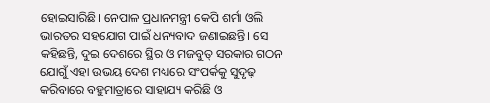ହୋଇସାରିଛି। ନେପାଳ ପ୍ରଧାନମନ୍ତ୍ରୀ କେପି ଶର୍ମା ଓଲି ଭାରତର ସହଯୋଗ ପାଇଁ ଧନ୍ୟବାଦ ଜଣାଇଛନ୍ତି। ସେ କହିଛନ୍ତି, ଦୁଇ ଦେଶରେ ସ୍ଥିର ଓ ମଜବୁତ୍‍ ସରକାର ଗଠନ ଯୋଗୁଁ ଏହା ଉଭୟ ଦେଶ ମଧ୍ୟରେ ସଂପର୍କକୁ ସୁଦୃଢ଼ କରିବାରେ ବହୁମାତ୍ରାରେ ସାହାଯ୍ୟ କରିଛି ଓ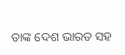ତାଙ୍କ ଦେଶ ଭାରତ ସହ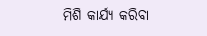ମିଶି କାର୍ଯ୍ୟ କରିବା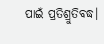ପାଇଁ ପ୍ରତିଶ୍ରୁତିବଦ୍ଧ।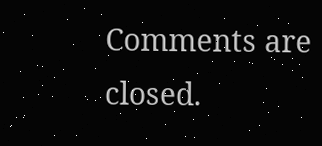Comments are closed.